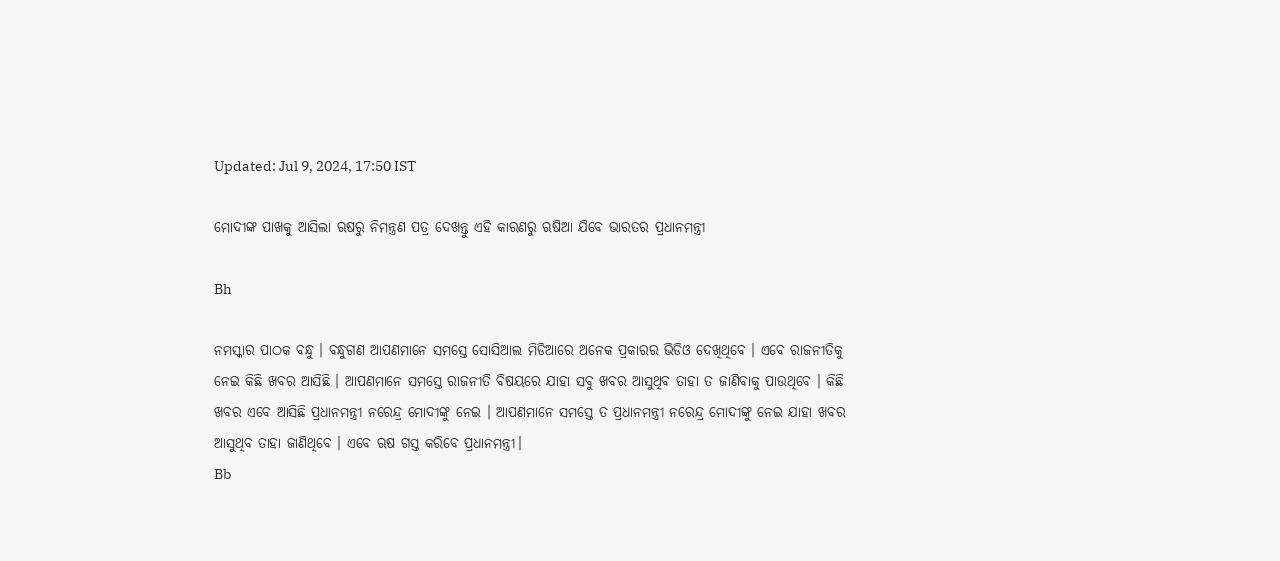Updated: Jul 9, 2024, 17:50 IST

ମୋଦୀଙ୍କ ପାଖକୁ ଆସିଲା ଋଷରୁ ନିମନ୍ତ୍ରଣ ପତ୍ର ଦେଖନ୍ତୁ ଏହି କାରଣରୁ ଋଷିଆ ଯିବେ ଭାରତର ପ୍ରଧାନମନ୍ତ୍ରୀ

Bh

ନମସ୍କାର ପାଠକ ବନ୍ଧୁ । ବନ୍ଧୁଗଣ ଆପଣମାନେ ସମସ୍ତେ ସୋସିଆଲ ମିଡିଆରେ ଅନେକ ପ୍ରକାରର ଭିଡିଓ ଦେଖିଥିବେ । ଏବେ ରାଜନୀତିକୁ ନେଇ କିଛି ଖବର ଆସିଛି । ଆପଣମାନେ ସମସ୍ତେ ରାଜନୀତି ବିଷୟରେ ଯାହା ସବୁ ଖବର ଆସୁଥିବ ତାହା ତ ଜାଣିବାକୁ ପାଉଥିବେ । କିଛି ଖବର ଏବେ ଆସିଛି ପ୍ରଧାନମନ୍ତ୍ରୀ ନରେନ୍ଦ୍ର ମୋଦୀଙ୍କୁ ନେଇ । ଆପଣମାନେ ସମସ୍ତେ ତ ପ୍ରଧାନମନ୍ତ୍ରୀ ନରେନ୍ଦ୍ର ମୋଦୀଙ୍କୁ ନେଇ ଯାହା ଖବର ଆସୁଥିବ ତାହା ଜାଣିଥିବେ । ଏବେ ଋଷ ଗସ୍ତ କରିବେ ପ୍ରଧାନମନ୍ତ୍ରୀ।
Bb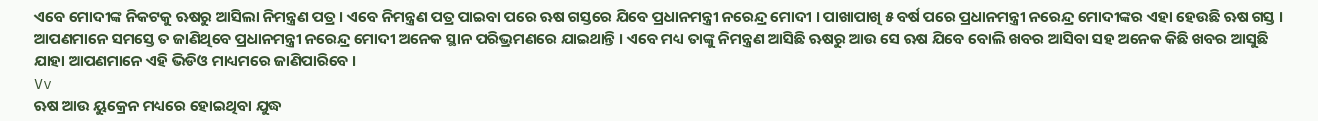ଏବେ ମୋଦୀଙ୍କ ନିକଟକୁ ଋଷରୁ ଆସିଲା ନିମନ୍ତ୍ରଣ ପତ୍ର । ଏବେ ନିମନ୍ତ୍ରଣ ପତ୍ର ପାଇବା ପରେ ଋଷ ଗସ୍ତରେ ଯିବେ ପ୍ରଧାନମନ୍ତ୍ରୀ ନରେନ୍ଦ୍ର ମୋଦୀ । ପାଖାପାଖି ୫ ବର୍ଷ ପରେ ପ୍ରଧାନମନ୍ତ୍ରୀ ନରେନ୍ଦ୍ର ମୋଦୀଙ୍କର ଏହା ହେଉଛି ଋଷ ଗସ୍ତ । ଆପଣମାନେ ସମସ୍ତେ ତ ଜାଣିଥିବେ ପ୍ରଧାନମନ୍ତ୍ରୀ ନରେନ୍ଦ୍ର ମୋଦୀ ଅନେକ ସ୍ଥାନ ପରିଭ୍ରମଣରେ ଯାଇଥାନ୍ତି । ଏବେ ମଧ୍ୟ ତାଙ୍କୁ ନିମନ୍ତ୍ରଣ ଆସିଛି ଋଷରୁ ଆଉ ସେ ଋଷ ଯିବେ ବୋଲି ଖବର ଆସିବା ସହ ଅନେକ କିଛି ଖବର ଆସୁଛି ଯାହା ଆପଣମାନେ ଏହି ଭିଡିଓ ମାଧ୍ୟମରେ ଜାଣିପାରିବେ ।
Vv
ଋଷ ଆଉ ୟୁକ୍ରେନ ମଧ୍ୟରେ ହୋଇଥିବା ଯୁଦ୍ଧ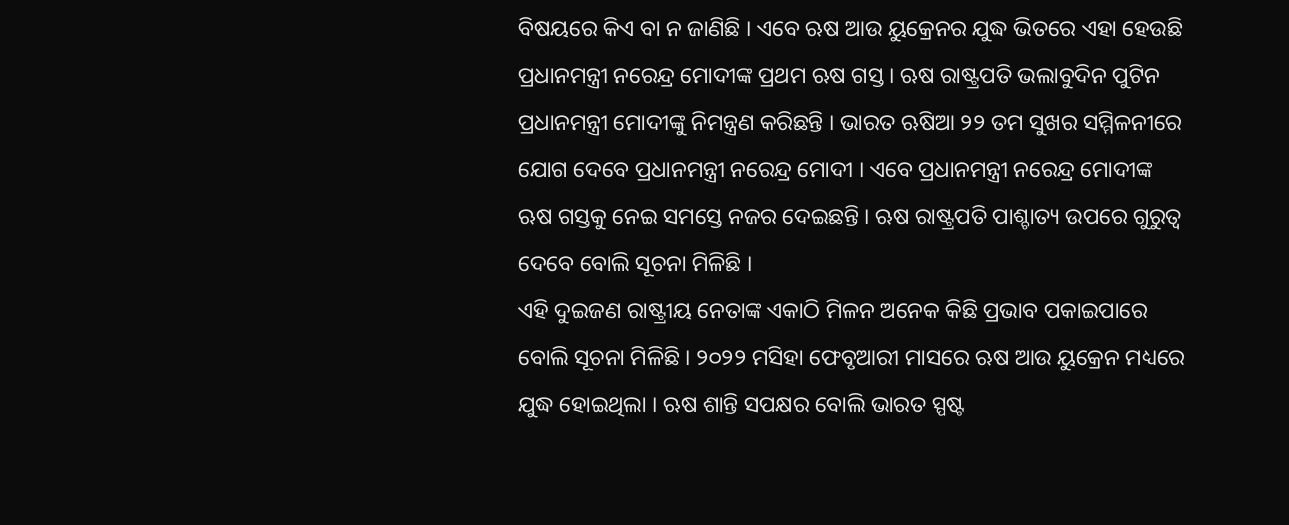ବିଷୟରେ କିଏ ବା ନ ଜାଣିଛି । ଏବେ ଋଷ ଆଉ ୟୁକ୍ରେନର ଯୁଦ୍ଧ ଭିତରେ ଏହା ହେଉଛି ପ୍ରଧାନମନ୍ତ୍ରୀ ନରେନ୍ଦ୍ର ମୋଦୀଙ୍କ ପ୍ରଥମ ଋଷ ଗସ୍ତ । ଋଷ ରାଷ୍ଟ୍ରପତି ଭଲାବୁଦିନ ପୁଟିନ ପ୍ରଧାନମନ୍ତ୍ରୀ ମୋଦୀଙ୍କୁ ନିମନ୍ତ୍ରଣ କରିଛନ୍ତି । ଭାରତ ଋଷିଆ ୨୨ ତମ ସୁଖର ସମ୍ମିଳନୀରେ ଯୋଗ ଦେବେ ପ୍ରଧାନମନ୍ତ୍ରୀ ନରେନ୍ଦ୍ର ମୋଦୀ । ଏବେ ପ୍ରଧାନମନ୍ତ୍ରୀ ନରେନ୍ଦ୍ର ମୋଦୀଙ୍କ ଋଷ ଗସ୍ତକୁ ନେଇ ସମସ୍ତେ ନଜର ଦେଇଛନ୍ତି । ଋଷ ରାଷ୍ଟ୍ରପତି ପାଶ୍ଚାତ୍ୟ ଉପରେ ଗୁରୁତ୍ବ ଦେବେ ବୋଲି ସୂଚନା ମିଳିଛି ।
ଏହି ଦୁଇଜଣ ରାଷ୍ଟ୍ରୀୟ ନେତାଙ୍କ ଏକାଠି ମିଳନ ଅନେକ କିଛି ପ୍ରଭାବ ପକାଇପାରେ ବୋଲି ସୂଚନା ମିଳିଛି । ୨୦୨୨ ମସିହା ଫେବୃଆରୀ ମାସରେ ଋଷ ଆଉ ୟୁକ୍ରେନ ମଧ୍ୟରେ ଯୁଦ୍ଧ ହୋଇଥିଲା । ଋଷ ଶାନ୍ତି ସପକ୍ଷର ବୋଲି ଭାରତ ସ୍ପଷ୍ଟ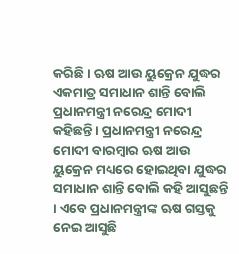କରିଛି । ଋଷ ଆଉ ୟୁକ୍ରେନ ଯୁଦ୍ଧର ଏକମାତ୍ର ସମାଧାନ ଶାନ୍ତି ବୋଲି ପ୍ରଧାନମନ୍ତ୍ରୀ ନରେନ୍ଦ୍ର ମୋଦୀ କହିଛନ୍ତି । ପ୍ରଧାନମନ୍ତ୍ରୀ ନରେନ୍ଦ୍ର ମୋଦୀ ବାରମ୍ବାର ଋଷ ଆଉ ୟୁକ୍ରେନ ମଧ୍ୟରେ ହୋଇଥିବା ଯୁଦ୍ଧର ସମାଧାନ ଶାନ୍ତି ବୋଲି କହି ଆସୁଛନ୍ତି । ଏବେ ପ୍ରଧାନମନ୍ତ୍ରୀଙ୍କ ଋଷ ଗସ୍ତକୁ ନେଇ ଆସୁଛି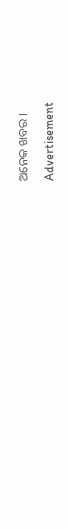ଅନେକ ଖବର ।

Advertisement